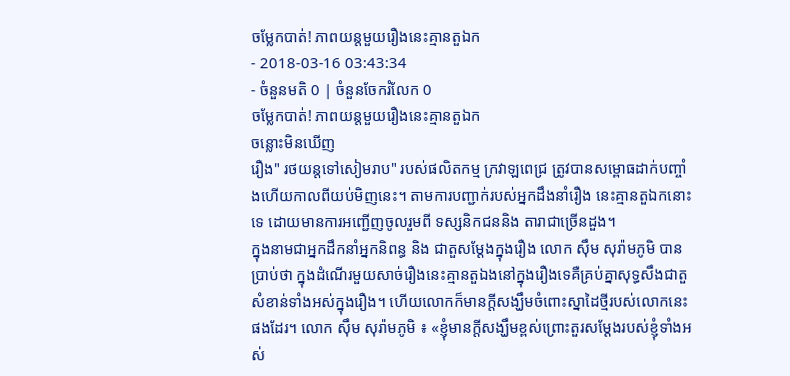ចម្លែកបាត់! ភាពយន្តមួយរឿងនេះគ្មានតួឯក
- 2018-03-16 03:43:34
- ចំនួនមតិ 0 | ចំនួនចែករំលែក 0
ចម្លែកបាត់! ភាពយន្តមួយរឿងនេះគ្មានតួឯក
ចន្លោះមិនឃើញ
រឿង" រថយន្តទៅសៀមរាប" របស់ផលិតកម្ម ក្រវាឡពេជ្រ ត្រូវបានសម្ពោធដាក់បញ្ចាំងហើយកាលពីយប់មិញនេះ។ តាមការបញ្ជាក់របស់អ្នកដឹងនាំរឿង នេះគ្មានតួឯកនោះទេ ដោយមានការអញ្ជើញចូលរួមពី ទស្សនិកជននិង តារាជាច្រើនដួង។
ក្នុងនាមជាអ្នកដឹកនាំអ្នកនិពន្ធ និង ជាតួសម្ដែងក្នុងរឿង លោក ស៊ឹម សុរ៉ាមភូមិ បានប្រាប់ថា ក្នុងដំណើរមួយសាច់រឿងនេះគ្មានតួឯងនៅក្នុងរឿងទេគឺគ្រប់គ្នាសុទ្ធសឹងជាតួ សំខាន់ទាំងអស់ក្នុងរឿង។ ហើយលោកក៏មានក្តីសង្ឃឹមចំពោះស្នាដៃថ្មីរបស់លោកនេះផងដែរ។ លោក ស៊ឹម សុរ៉ាមភូមិ ៖ «ខ្ញុំមានក្ដីសង្ឃឹមខ្ពស់ព្រោះតួរសម្ដែងរបស់ខ្ញុំទាំងអស់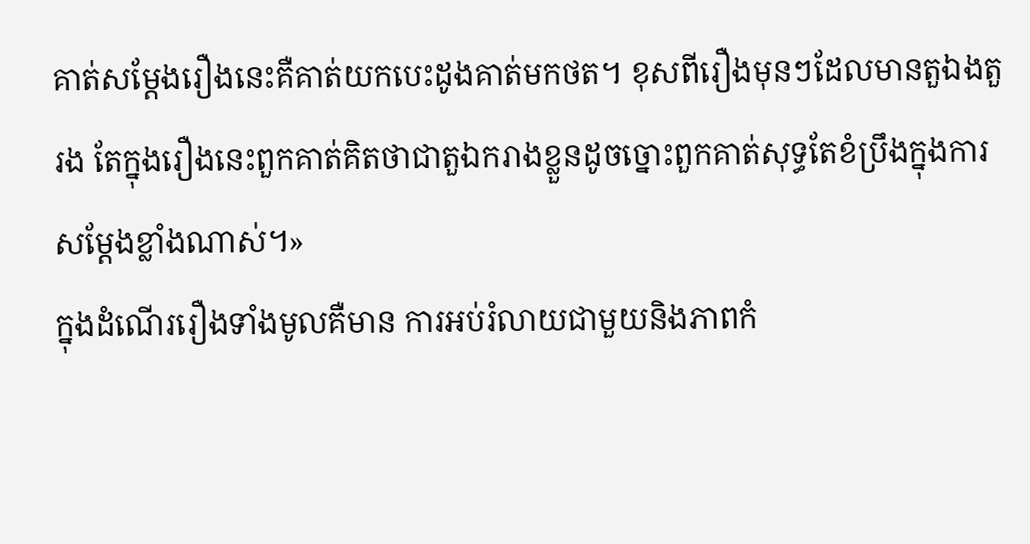គាត់សម្ដែងរឿងនេះគឺគាត់យកបេះដូងគាត់មកថត។ ខុសពីរឿងមុនៗដែលមានតួឯងតួរង តែក្នុងរឿងនេះពួកគាត់គិតថាជាតួឯករាងខ្លួនដូចច្នោះពួកគាត់សុទ្ធតែខំប្រឹងក្នុងការសម្ដែងខ្លាំងណាស់។»
ក្នុងដំណើររឿងទាំងមូលគឺមាន ការអប់រំលាយជាមួយនិងភាពកំ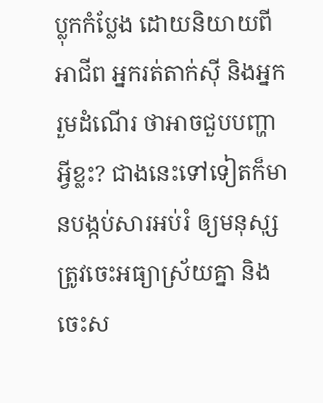ប្លុកកំប្លែង ដោយនិយាយពីអាជីព អ្នករត់តាក់ស៊ី និងអ្នករួមដំណើរ ថាអាចជួបបញ្ហាអ្វីខ្លះ? ជាងនេះទៅទៀតក៏មានបង្កប់សារអប់រំ ឲ្យមនុសុ្សត្រូវចេះអធ្យាស្រ័យគ្នា និងចេះស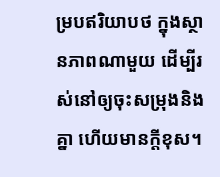ម្របឥរិយាបថ ក្នុងស្ថានភាពណាមួយ ដើម្បីរស់នៅឲ្យចុះសម្រុងនិងគ្នា ហើយមានក្ដីខុស។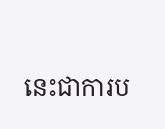នេះជាការប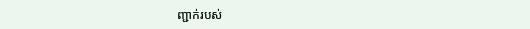ញ្ជាក់របស់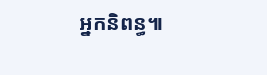អ្នកនិពន្ធ៕